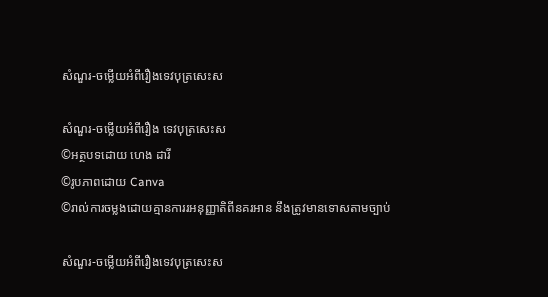សំណួរ-ចម្លើយអំពីរឿងទេវបុត្រសេះស

សំណួរ-ចម្លើយអំពីរឿង ទេវបុត្រសេះស
©អត្ថបទដោយ ហេង ដារី
©រូបភាពដោយ Canva
©រាល់ការចម្លងដោយគ្មានការរអនុញ្ញាតិពីនគរអាន នឹងត្រូវមានទោសតាមច្បាប់

សំណួរ-ចម្លើយអំពីរឿងទេវបុត្រសេះស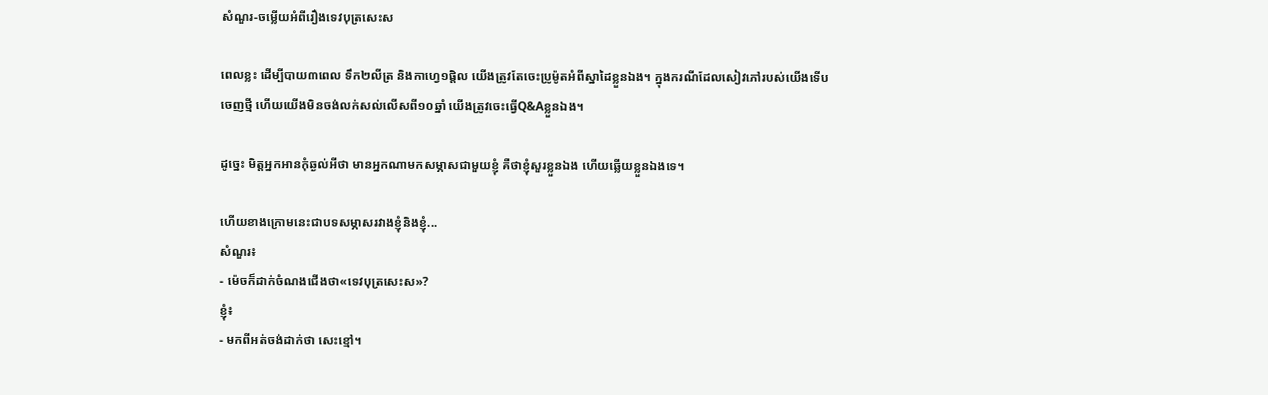សំណួរ-ចម្លើយអំពីរឿងទេវបុត្រសេះស

ពេលខ្លះ ដើម្បីបាយ៣ពេល ទឹក២លីត្រ និងកាហ្វេ១ផ្តិល យើងត្រូវតែចេះប្រូម៉ូតអំពីស្នាដៃខ្លួនឯង។ ក្នុងករណីដែលសៀវភៅរបស់យើងទើបចេញថ្មី ហើយយើងមិនចង់លក់សល់លើសពី១០ឆ្នាំ យើងត្រូវចេះធ្វើQ&Aខ្លួនឯង។

ដូច្នេះ មិត្តអ្នកអានកុំឆ្ងល់អីថា មានអ្នកណាមកសម្ភាសជាមួយខ្ញុំ គឺថាខ្ញុំសួរខ្លួនឯង ហើយឆ្លើយខ្លួនឯងទេ។

ហើយខាងក្រោមនេះជាបទសម្ភាសរវាងខ្ញុំនិងខ្ញុំ...
សំណួរ៖
- ម៉េចក៏ដាក់ចំណងជើងថា«ទេវបុត្រសេះស»?
ខ្ញុំ៖
- មកពីអត់ចង់ដាក់ថា សេះខ្មៅ។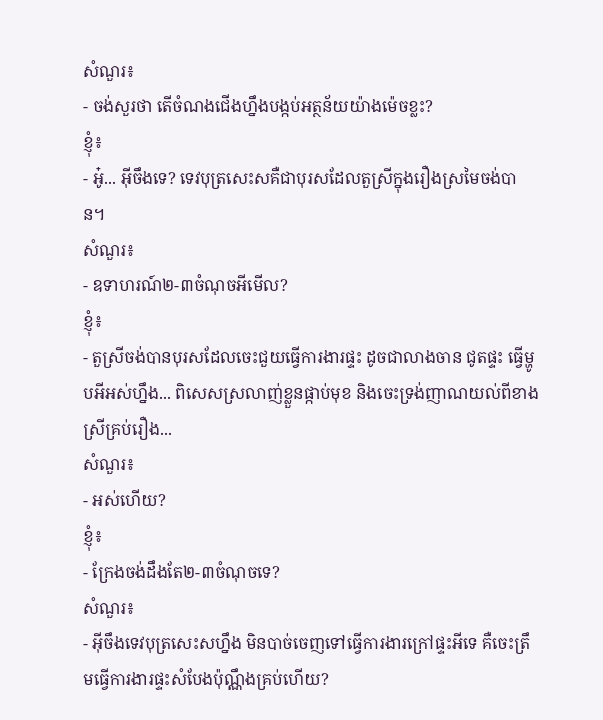សំណួរ៖
- ចង់សួរថា តើចំណងជើងហ្នឹងបង្កប់អត្ថន័យយ៉ាងម៉េចខ្លះ?
ខ្ញុំ៖
- អូ៎... អ៊ីចឹងទេ? ទេវបុត្រសេះសគឺជាបុរសដែលតួស្រីក្នុងរឿងស្រមៃចង់បាន។
សំណួរ៖
- ឧទាហរណ៍២-៣ចំណុចអីមើល?
ខ្ញុំ៖
- តួស្រីចង់បានបុរសដែលចេះជួយធ្វើការងារផ្ទះ ដូចជាលាងចាន ជូតផ្ទះ ធ្វើម្ហូបអីអស់ហ្នឹង... ពិសេសស្រលាញ់ខ្លួនផ្កាប់មុខ និងចេះទ្រង់ញាណយល់ពីខាងស្រីគ្រប់រឿង...
សំណួរ៖
- អស់ហើយ?
ខ្ញុំ៖
- ក្រែងចង់ដឹងតែ២-៣ចំណុចទេ?
សំណួរ៖
- អ៊ីចឹងទេវបុត្រសេះសហ្នឹង មិនបាច់ចេញទៅធ្វើការងារក្រៅផ្ទះអីទេ គឺចេះត្រឹមធ្វើការងារផ្ទះសំបែងប៉ុណ្ណឹងគ្រប់ហើយ?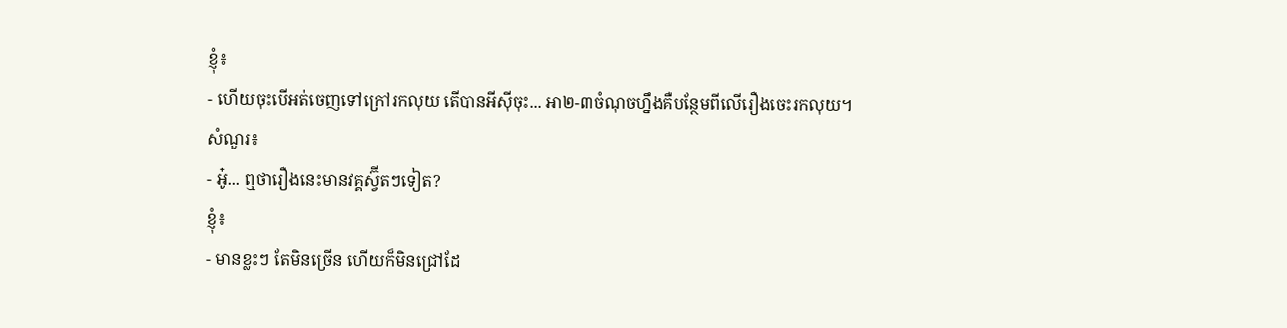ខ្ញុំ៖
- ហើយចុះបើអត់ចេញទៅក្រៅរកលុយ តើបានអីស៊ីចុះ... អា២-៣ចំណុចហ្នឹងគឺបន្ថែមពីលើរឿងចេះរកលុយ។
សំណួរ៖
- អូ៎... ឮថារឿងនេះមានវគ្គស្វ៊ីតៗទៀត?
ខ្ញុំ៖
- មានខ្លះៗ តែមិនច្រើន ហើយក៏មិនជ្រៅដែ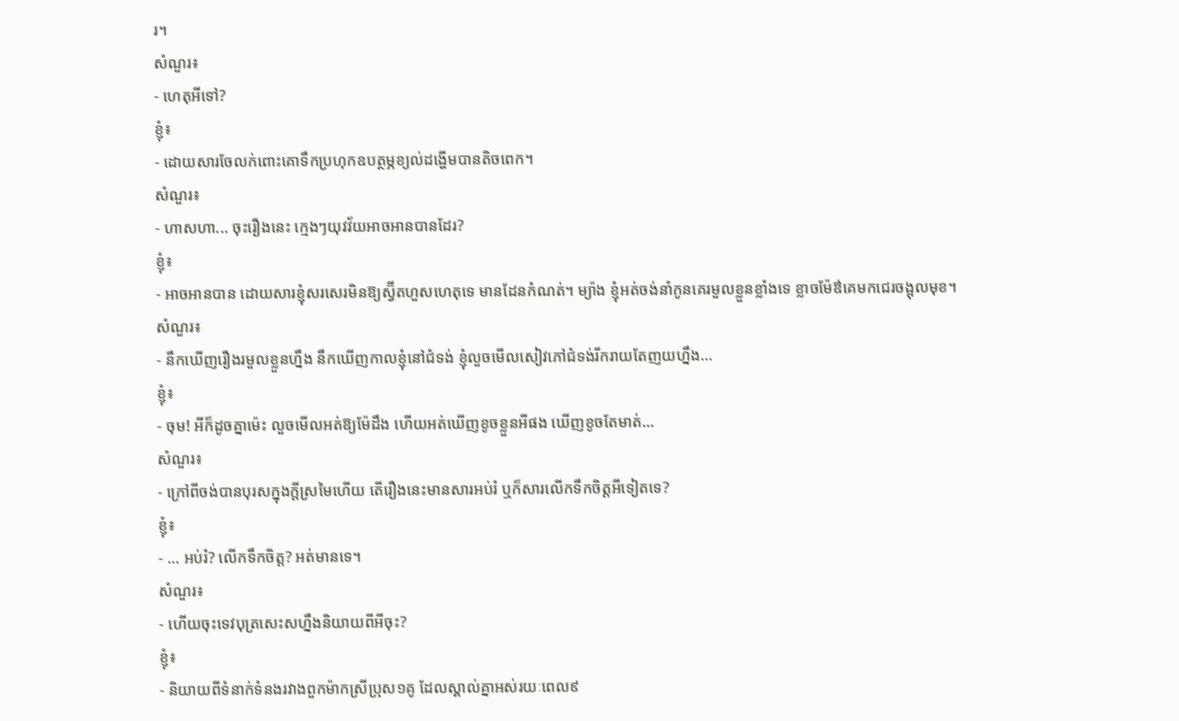រ។
សំណួរ៖
- ហេតុអីទៅ?
ខ្ញុំ៖
- ដោយសារចែលក់ពោះគោទឹកប្រហុកឧបត្ថម្ភខ្យល់ដង្ហើមបានតិចពេក។
សំណួរ៖
- ហាសហា... ចុះរឿងនេះ ក្មេងៗយុវវ័យអាចអានបានដែរ?
ខ្ញុំ៖
- អាចអានបាន ដោយសារខ្ញុំសរសេរមិនឱ្យស្វ៊ីតហួសហេតុទេ មានដែនកំណត់។ ម្យ៉ាង ខ្ញុំអត់ចង់នាំកូនគេរមួលខ្លួនខ្លាំងទេ ខ្លាចម៉ែឳគេមកជេរចង្អុលមុខ។
សំណួរ៖
- នឹកឃើញរឿងរមួលខ្លួនហ្នឹង នឹកឃើញកាលខ្ញុំនៅជំទង់ ខ្ញុំលួចមើលសៀវភៅជំទង់រីករាយតែញយហ្នឹង...
ខ្ញុំ៖
- ចុម! អីក៏ដូចគ្នាម៉េះ លួចមើលអត់ឱ្យម៉ែដឹង ហើយអត់ឃើញខូចខ្លួនអីផង ឃើញខូចតែមាត់...
សំណួរ៖
- ក្រៅពីចង់បានបុរសក្នុងក្តីស្រមៃហើយ តើរឿងនេះមានសារអប់រំ ឬក៏សារលើកទឹកចិត្តអីទៀតទេ?
ខ្ញុំ៖
- ... អប់រំ? លើកទឹកចិត្ត? អត់មានទេ។
សំណួរ៖
- ហើយចុះទេវបុត្រសេះសហ្នឹងនិយាយពីអីចុះ?
ខ្ញុំ៖
- និយាយពីទំនាក់ទំនងរវាងពួកម៉ាកស្រីប្រុស១គូ ដែលស្គាល់គ្នាអស់រយៈពេល៩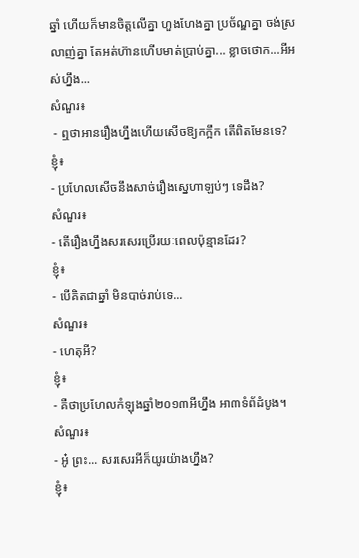ឆ្នាំ ហើយក៏មានចិត្តលើគ្នា ហួងហែងគ្នា ប្រច័ណ្ឌគ្នា ចង់ស្រលាញ់គ្នា តែអត់ហ៊ានហើបមាត់ប្រាប់គ្នា... ខ្លាចថោក...អីអស់ហ្នឹង...
សំណួរ៖
 - ឮថាអានរឿងហ្នឹងហើយសើចឱ្យកក្អឹក តើពិតមែនទេ?
ខ្ញុំ៖
- ប្រហែលសើចនឹងសាច់រឿងស្នេហាឡប់ៗ ទេដឹង?
សំណួរ៖
- តើរឿងហ្នឹងសរសេរប្រើរយៈពេលប៉ុន្មានដែរ?
ខ្ញុំ៖
- បើគិតជាឆ្នាំ មិនបាច់រាប់ទេ...
សំណួរ៖
- ហេតុអី?
ខ្ញុំ៖
- គឺថាប្រហែលកំឡុងឆ្នាំ២០១៣អីហ្នឹង អា៣ទំព័ដំបូង។
សំណួរ៖
- អូ៎ ព្រះ... សរសេរអីក៏យូរយ៉ាងហ្នឹង?
ខ្ញុំ៖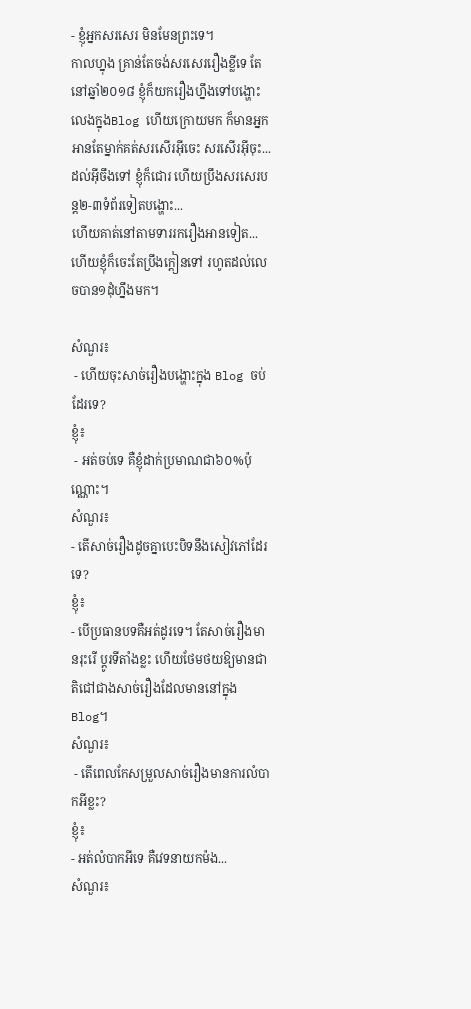- ខ្ញុំអ្នកសរសេរ មិនមែនព្រះទេ។
កាលហ្នុង គ្រាន់តែចង់សរសេររឿងខ្លីទេ តែនៅឆ្នាំ២០១៨ ខ្ញុំក៏យករឿងហ្នឹងទៅបង្ហោះលេងក្នុងBlog ហើយក្រោយមក ក៏មានអ្នកអានតែម្នាក់គត់សរសើរអ៊ីចេះ សរសើរអ៊ីចុះ... ដល់អ៊ីចឹងទៅ ខ្ញុំក៏ជោរ ហើយប្រឹងសរសេរបន្ត២-៣ទំព័រទៀតបង្ហោះ...
ហើយគាត់នៅតាមទាររករឿងអានទៀត... ហើយខ្ញុំក៏ចេះតែប្រឹងក្តៀនទៅ រហូតដល់លេចបាន១ដុំហ្នឹងមក។

សំណួរ៖
 - ហើយចុះសាច់រឿងបង្ហោះក្នុង Blog ចប់ដែរទេ?
ខ្ញុំ៖
 - អត់ចប់ទេ គឺខ្ញុំដាក់ប្រមាណជា៦០%ប៉ុណ្ណោះ។
សំណួរ៖
- តើសាច់រឿងដូចគ្នាបេះបិទនឹងសៀវភៅដែរទេ?
ខ្ញុំ៖
- បើប្រធានបទគឺអត់ដូរទេ។ តែសាច់រឿងមានរុះរើ ប្តូរទីតាំងខ្លះ ហើយថែមថយឱ្យមានជាតិជៅជាងសាច់រឿងដែលមាននៅក្នុងBlog។
សំណួរ៖
 - តើពេលកែសម្រួលសាច់រឿងមានការលំបាកអីខ្លះ?
ខ្ញុំ៖
- អត់លំបាកអីទេ គឺវេទនាយកម៉ង...
សំណួរ៖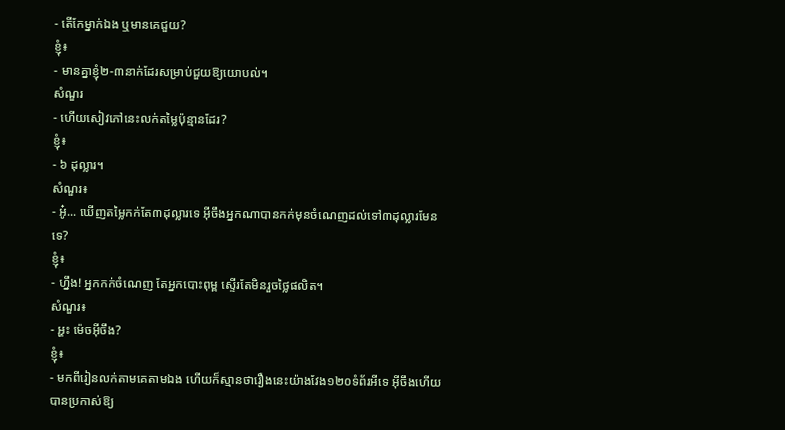- តើកែម្នាក់ឯង ឬមានគេជួយ?
ខ្ញុំ៖
- មានគ្នាខ្ញុំ២-៣នាក់ដែរសម្រាប់ជួយឱ្យយោបល់។
សំណួរ
- ហើយសៀវភៅនេះលក់តម្លៃប៉ុន្មានដែរ?
ខ្ញុំ៖
- ៦ ដុល្លារ។
សំណួរ៖
- អូ៎... ឃើញតម្លៃកក់តែ៣ដុល្លារទេ អ៊ីចឹងអ្នកណាបានកក់មុនចំណេញដល់ទៅ៣ដុល្លារមែនទេ?
ខ្ញុំ៖
- ហ្នឹង! អ្នកកក់ចំណេញ តែអ្នកបោះពុម្ព ស្ទើរតែមិនរួចថ្លៃផលិត។
សំណួរ៖
- អ្ហះ ម៉េចអ៊ីចឹង?
ខ្ញុំ៖
- មកពីរៀនលក់តាមគេតាមឯង ហើយក៏ស្មានថារឿងនេះយ៉ាងវែង១២០ទំព័រអីទេ អ៊ីចឹងហើយបានប្រកាស់ឱ្យ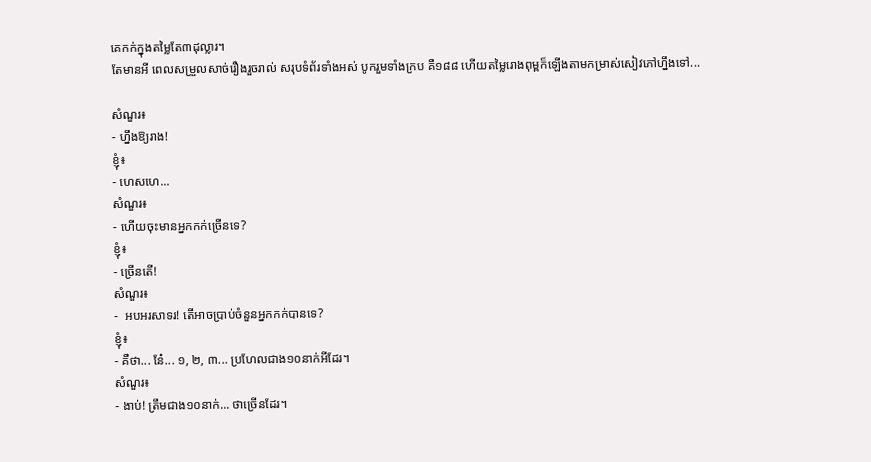គេកក់ក្នុងតម្លៃតែ៣ដុល្លារ។
តែមានអី ពេលសម្រួលសាច់រឿងរួចរាល់ សរុបទំព័រទាំងអស់ បូករួមទាំងក្រប គឺ១៨៨ ហើយតម្លៃរោងពុម្ពក៏ឡើងតាមកម្រាស់សៀវភៅហ្នឹងទៅ...

សំណួរ៖
- ហ្នឹងឱ្យរាង!
ខ្ញុំ៖
- ហេសហេ...
សំណួរ៖
- ហើយចុះមានអ្នកកក់ច្រើនទេ?
ខ្ញុំ៖
- ច្រើនតើ!
សំណួរ៖
-  អបអរសាទរ! តើអាចប្រាប់ចំនួនអ្នកកក់បានទេ?
ខ្ញុំ៖
- គឺថា... នែ៎... ១, ២, ៣... ប្រហែលជាង១០នាក់អីដែរ។
សំណួរ៖
- ងាប់! ត្រឹមជាង១០នាក់... ថាច្រើនដែរ។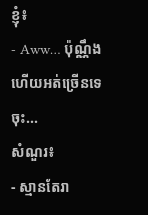ខ្ញុំ៖
- Aww… ប៉ុណ្ណឹងហើយអត់ច្រើនទេចុះ...
សំណួរ៖
- ស្មានតែរា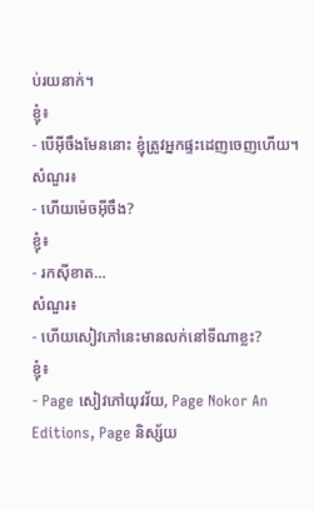ប់រយនាក់។
ខ្ញុំ៖
- បើអ៊ីចឹងមែននោះ ខ្ញុំត្រូវអ្នកផ្ទះដេញចេញហើយ។
សំណួរ៖
- ហើយម៉េចអ៊ីចឹង?
ខ្ញុំ៖
- រកស៊ីខាត...
សំណួរ៖
- ហើយសៀវភៅនេះមានលក់នៅទីណាខ្លះ?
ខ្ញុំ៖
- Page សៀវភៅយុវវ័យ, Page Nokor An Editions, Page និស្ស័យ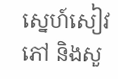ស្នេហ៍សៀវភៅ និងសួ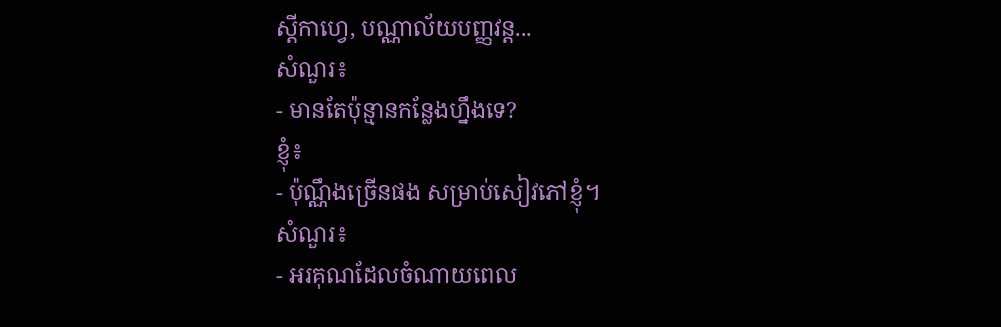ស្តីកាហ្វេ, បណ្ណាល័យបញ្ញវន្ត...
សំណួរ៖
- មានតែប៉ុន្មានកន្លែងហ្នឹងទេ?
ខ្ញុំ៖
- ប៉ុណ្ណឹងច្រើនផង សម្រាប់សៀវភៅខ្ញុំ។
សំណួរ៖
- អរគុណដែលចំណាយពេល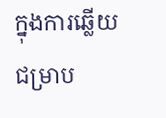ក្នុងការឆ្លើយ ជម្រាប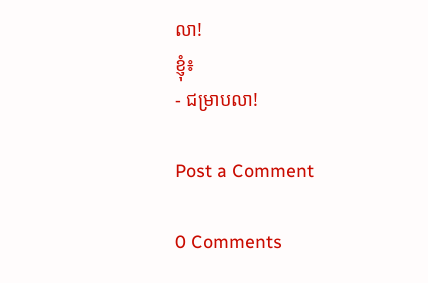លា!
ខ្ញុំ៖
- ជម្រាបលា!

Post a Comment

0 Comments